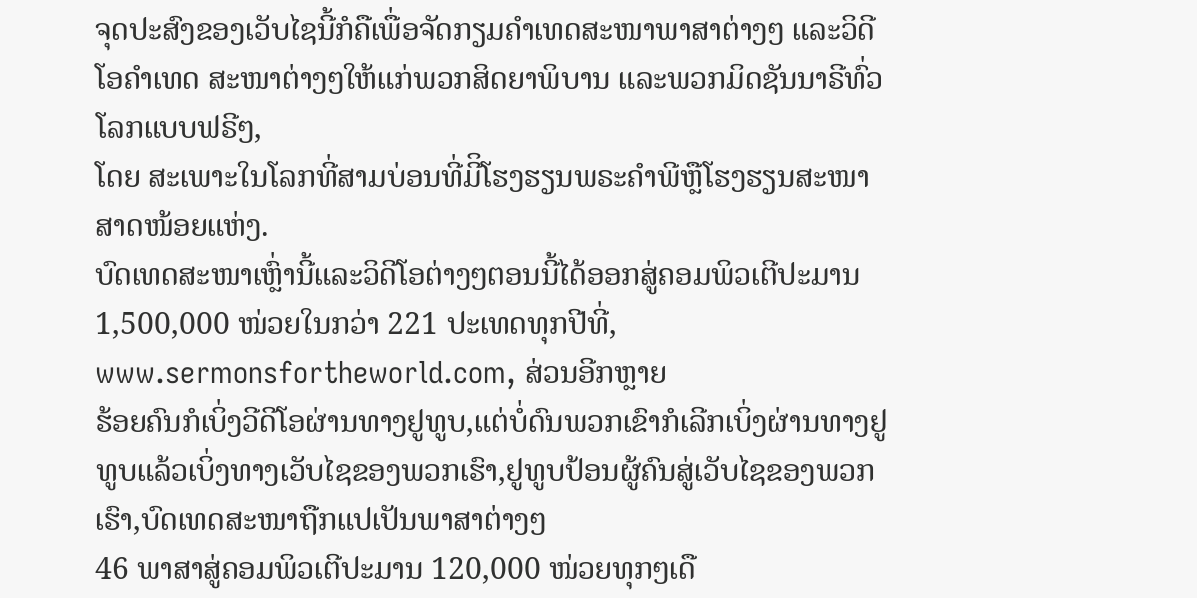ຈຸດປະສົງຂອງເວັບໄຊນີ້ກໍຄືເພື່ອຈັດກຽມຄໍາເທດສະໜາພາສາຕ່າງໆ ແລະວິດີໂອຄໍາເທດ ສະໜາຕ່າງໆໃຫ້ແກ່ພວກສິດຍາພິບານ ແລະພວກມິດຊັນນາຣີທົ່ວໂລກແບບຟຣີໆ,
ໂດຍ ສະເພາະໃນໂລກທີ່ສາມບ່ອນທີ່ມີິໂຮງຮຽນພຣະຄໍາພີຫຼືໂຮງຮຽນສະໜາສາດໜ້ອຍແຫ່ງ.
ບົດເທດສະໜາເຫຼົ່ານີ້ແລະວິດີໂອຕ່າງໆຕອນນີ້ໄດ້ອອກສູ່ຄອມພິວເຕີປະມານ 1,500,000 ໜ່ວຍໃນກວ່າ 221 ປະເທດທຸກປີທີ່,
www.sermonsfortheworld.com, ສ່ວນອີກຫຼາຍ
ຮ້ອຍຄົນກໍເບິ່ງວີດີໂອຜ່ານທາງຢູທູບ,ແຕ່ບໍ່ດົນພວກເຂົາກໍເລີກເບິ່ງຜ່ານທາງຢູທູບແລ້ວເບິ່ງທາງເວັບໄຊຂອງພວກເຮົາ,ຢູທູບປ້ອນຜູ້ຄົນສູ່ເວັບໄຊຂອງພວກເຮົາ,ບົດເທດສະໜາຖືກແປເປັນພາສາຕ່າງໆ
46 ພາສາສູ່ຄອມພິວເຕີປະມານ 120,000 ໜ່ວຍທຸກໆເດື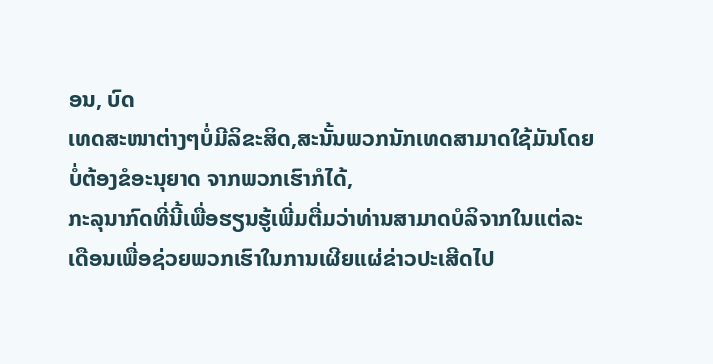ອນ, ບົດ
ເທດສະໜາຕ່າງໆບໍ່ມີລິຂະສິດ,ສະນັ້ນພວກນັກເທດສາມາດໃຊ້ມັນໂດຍບໍ່ຕ້ອງຂໍອະນຸຍາດ ຈາກພວກເຮົາກໍໄດ້,
ກະລຸນາກົດທີ່ນີ້ເພື່ອຮຽນຮູ້ເພີ່ມຕື່ມວ່າທ່ານສາມາດບໍລິຈາກໃນແຕ່ລະ
ເດືອນເພື່ອຊ່ວຍພວກເຮົາໃນການເຜີຍແຜ່ຂ່າວປະເສີດໄປ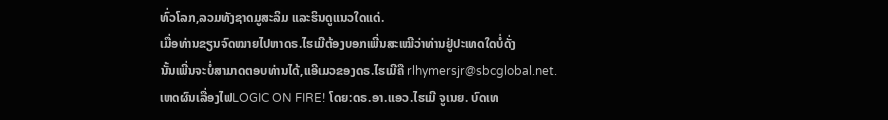ທົ່ວໂລກ,ລວມທັງຊາດມູສະລິມ ແລະຮິນດູແນວໃດແດ່.
ເມື່ອທ່ານຂຽນຈົດໝາຍໄປຫາດຣ.ໄຮເມີຕ້ອງບອກເພີ່ນສະເໝີວ່າທ່ານຢູ່ປະເທດໃດບໍ່ດັ່ງ
ນັ້ນເພີ່ນຈະບໍ່ສາມາດຕອບທ່ານໄດ້,ແອີເມວຂອງດຣ.ໄຮເມີຄື rlhymersjr@sbcglobal.net.
ເຫດຜົນເລື່ອງໄຟLOGIC ON FIRE! ໂດຍ:ດຣ.ອາ.ແອວ.ໄຮເມີ ຈູເນຍ. ບົດເທ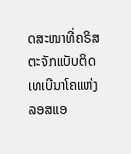ດສະໜາທີ່ຄຣິສຕະຈັກແບັບຕິດເທເບີນາໂຄແຫ່ງລອສແອ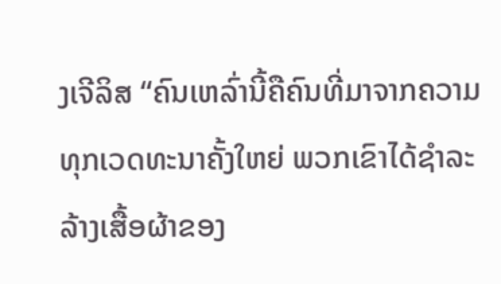ງເຈີລິສ “ຄົນເຫລົ່ານີ້ຄືຄົນທີ່ມາຈາກຄວາມທຸກເວດທະນາຄັ້ງໃຫຍ່ ພວກເຂົາໄດ້ຊຳລະລ້າງເສື້ອຜ້າຂອງ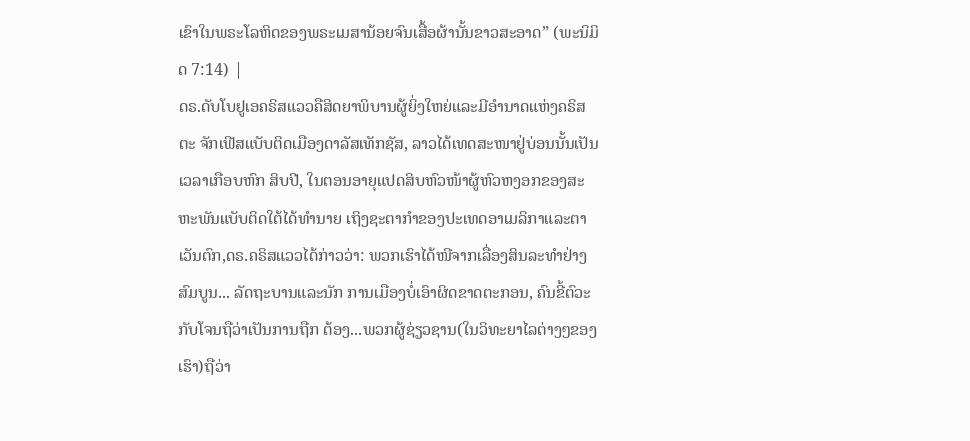ເຂົາໃນພຣະໂລຫິດຂອງພຣະເມສານ້ອຍຈົນເສື້ອຜ້ານັ້ນຂາວສະອາດ” (ພະນິມິດ 7:14) |
ດຣ.ດັບໂບຢູເອຄຣິສແວວຄືສິດຍາພິບານຜູ້ຍິ່ງໃຫຍ່ແລະມີອໍານາດແຫ່ງຄຣິສຕະ ຈັກເຟີສແບັບຕິດເມືອງດາລັສເທັກຊັສ, ລາວໄດ້ເທດສະໜາຢູ່ບ່ອນນັ້ນເປັນເວລາເກືອບຫົກ ສິບປີ, ໃນຕອນອາຍຸແປດສິບຫົວໜ້າຜູ້ຫົວຫງອກຂອງສະຫະພັນແບັບຕິດໃຕ້ໄດ້ທໍານາຍ ເຖິງຊະຕາກໍາຂອງປະເທດອາເມລິກາແລະຕາເວັນຕົກ,ດຣ.ຄຣິສແວວໄດ້ກ່າວວ່າ: ພວກເຮົາໄດ້ໜີຈາກເລື່ອງສິນລະທໍາຢ່າງສົມບູນ... ລັດຖະບານແລະນັກ ການເມືອງບໍ່ເອົາຜິດຂາດຕະກອນ, ຄົນຂີ້ຕົວະກັບໂຈນຖືວ່າເປັນການຖືກ ຕ້ອງ...ພວກຜູ້ຊ່ຽວຊານ(ໃນວິທະຍາໄລຕ່າງໆຂອງເຮົາ)ຖືວ່າ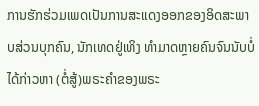ການຮັກຮ່ວມເພດເປັນການສະແດງອອກຂອງອິດສະພາບສ່ວນບຸກຄົນ, ນັກເທດຢູ່ເທິງ ທໍາມາດຫຼາຍຄົນຈົນນັບບໍ່ໄດ້ກ່າວຫາ (ຕໍ່ສູ້)ພຣະຄໍາຂອງພຣະ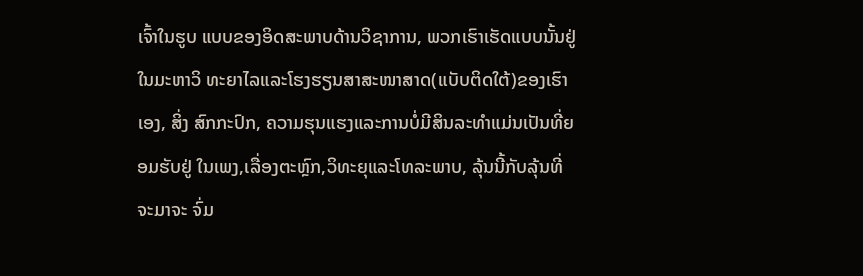ເຈົ້າໃນຮູບ ແບບຂອງອິດສະພາບດ້ານວິຊາການ, ພວກເຮົາເຮັດແບບນັ້ນຢູ່ໃນມະຫາວິ ທະຍາໄລແລະໂຮງຮຽນສາສະໜາສາດ(ແບັບຕິດໃຕ້)ຂອງເຮົາເອງ, ສິ່ງ ສົກກະປົກ, ຄວາມຮຸນແຮງແລະການບໍ່ມີສິນລະທໍາແມ່ນເປັນທີ່ຍອມຮັບຢູ່ ໃນເພງ,ເລື່ອງຕະຫຼົກ,ວິທະຍຸແລະໂທລະພາບ, ລຸ້ນນີ້ກັບລຸ້ນທີ່ຈະມາຈະ ຈົ່ມ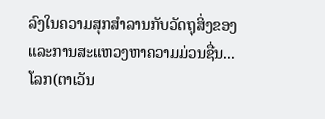ລົງໃນຄວາມສຸກສໍາລານກັບວັດຖຸສິ່ງຂອງແລະການສະແຫວງຫາຄວາມມ່ວນຊື່ນ...ໂລກ(ຕາເວັນ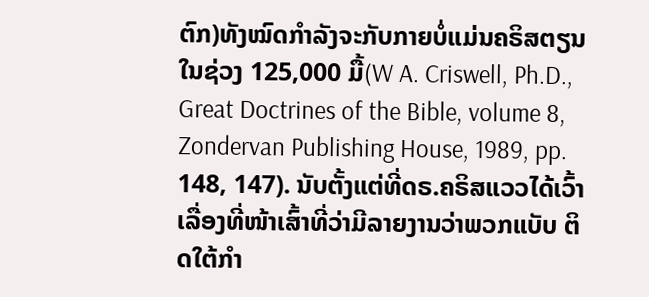ຕົກ)ທັງໝົດກໍາລັງຈະກັບກາຍບໍ່ແມ່ນຄຣິສຕຽນ ໃນຊ່ວງ 125,000 ມື້(W A. Criswell, Ph.D., Great Doctrines of the Bible, volume 8, Zondervan Publishing House, 1989, pp. 148, 147). ນັບຕັ້ງແຕ່ທີ່ດຣ.ຄຣິສແວວໄດ້ເວົ້າເລື່ອງທີ່ໜ້າເສົ້າທີ່ວ່າມີລາຍງານວ່າພວກແບັບ ຕິດໃຕ້ກໍາ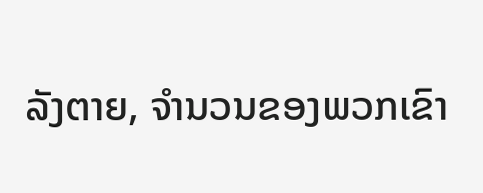ລັງຕາຍ, ຈໍານວນຂອງພວກເຂົາ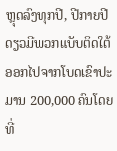ຫຼຸດລົງທຸກປີ, ປີກາຍປີດຽວມີພວກແບັບຕິດໃຕ້ ອອກໄປຈາກໂບດເຂົາປະມານ 200,000 ຄົນໂດຍທີ່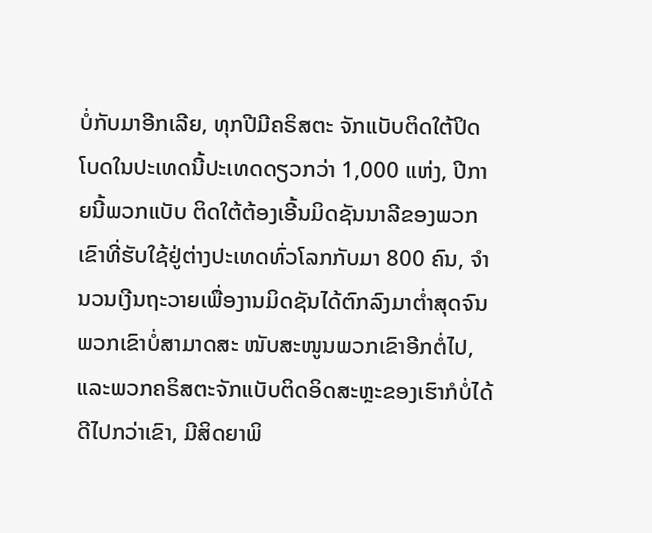ບໍ່ກັບມາອີກເລີຍ, ທຸກປີມີຄຣິສຕະ ຈັກແບັບຕິດໃຕ້ປິດໂບດໃນປະເທດນີ້ປະເທດດຽວກວ່າ 1,000 ແຫ່ງ, ປີກາຍນີ້ພວກແບັບ ຕິດໃຕ້ຕ້ອງເອີ້ນມິດຊັນນາລີຂອງພວກເຂົາທີ່ຮັບໃຊ້ຢູ່ຕ່າງປະເທດທົ່ວໂລກກັບມາ 800 ຄົນ, ຈໍານວນເງີນຖະວາຍເພື່ອງານມິດຊັນໄດ້ຕົກລົງມາຕໍ່າສຸດຈົນພວກເຂົາບໍ່ສາມາດສະ ໜັບສະໜູນພວກເຂົາອີກຕໍ່ໄປ, ແລະພວກຄຣິສຕະຈັກແບັບຕິດອິດສະຫຼະຂອງເຮົາກໍບໍ່ໄດ້ ດີໄປກວ່າເຂົາ, ມີສິດຍາພິ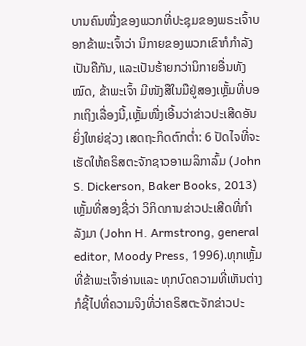ບານຄົນໜື່ງຂອງພວກທີ່ປະຊຸມຂອງພຣະເຈົ້າບອກຂ້າພະເຈົ້າວ່າ ນິກາຍຂອງພວກເຂົາກໍກໍາລັງເປັນຄືກັນ, ແລະເປັນຮ້າຍກວ່ານິກາຍອື່ນທັງໝົດ, ຂ້າພະເຈົ້າ ມີໜັງສືໃນມືຢູ່ສອງເຫຼັ້ມທີ່ບອກເຖິງເລື່ອງນີ້,ເຫຼັ້ມໜື່ງເອີ້ນວ່າຂ່າວປະເສີດອັນຍິ່ງໃຫຍ່ຊ່ວງ ເສດຖະກິດຕົກຕໍ່າ: 6 ປັດໄຈທີ່ຈະເຮັດໃຫ້ຄຣິສຕະຈັກຊາວອາເມລິກາລົ້ມ (John S. Dickerson, Baker Books, 2013) ເຫຼັ້ມທີ່ສອງຊື່ວ່າ ວິກິດການຂ່າວປະເສີດທີ່ກໍາລັງມາ (John H. Armstrong, general editor, Moody Press, 1996).ທຸກເຫຼັ້ມທີ່ຂ້າພະເຈົ້າອ່ານແລະ ທຸກບົດຄວາມທີ່ເຫັນຕ່າງກໍຊີ້ໄປທີ່ຄວາມຈິງທີ່ວ່າຄຣິສຕະຈັກຂ່າວປະ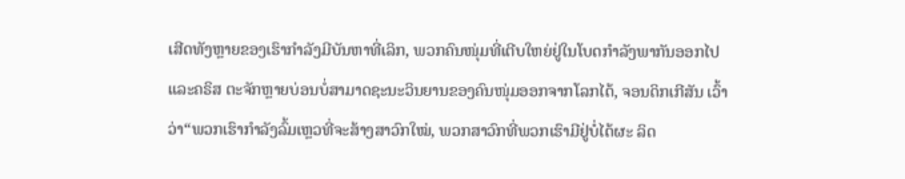ເສີດທັງຫຼາຍຂອງເຮົາກໍາລັງມີບັນຫາທີ່ເລິກ, ພວກຄົນໜຸ່ມທີ່ເຕີບໃຫຍ່ຢູ່ໃນໂບດກໍາລັງພາກັນອອກໄປແລະຄຣິສ ຕະຈັກຫຼາຍບ່ອນບໍ່ສາມາດຊະນະວິນຍານຂອງຄົນໜຸ່ມອອກຈາກໂລກໄດ້, ຈອນດິກເກີສັນ ເວົ້າວ່າ“ພວກເຮົາກໍາລັງລົ້ມເຫຼວທີ່ຈະສ້າງສາວົກໃໝ່, ພວກສາວົກທີ່ພວກເຮົາມີຢູ່ບໍ່ໄດ້ຜະ ລິດ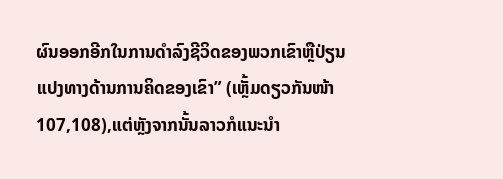ຜົນອອກອີກໃນການດໍາລົງຊີວິດຂອງພວກເຂົາຫຼືປ່ຽນແປງທາງດ້ານການຄິດຂອງເຂົາ” (ເຫຼັ້ມດຽວກັນໜ້າ 107,108),ແຕ່ຫຼັງຈາກນັ້ນລາວກໍແນະນໍາ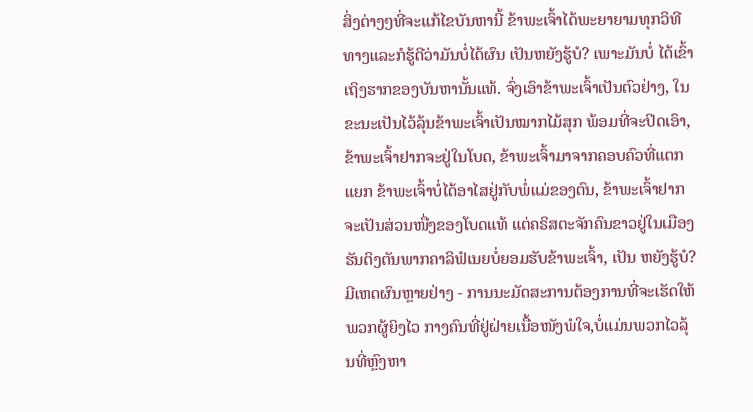ສິ່ງຕ່າງໆທີ່ຈະແກ້ໄຂບັນຫານີ້ ຂ້າພະເຈົ້າໄດ້ພະຍາຍາມທຸກວິທີທາງແລະກໍຮູ້ດີວ່າມັນບໍ່ໄດ້ຜົນ ເປັນຫຍັງຮູ້ບໍ? ເພາະມັນບໍ່ ໄດ້ເຂົ້າເຖິງຮາກຂອງບັນຫານັ້ນແທ້. ຈົ່ງເອົາຂ້າພະເຈົ້າເປັນຕົວຢ່າງ, ໃນຂະນະເປັນໄວ້ລຸ້ນຂ້າພະເຈົ້າເປັນໝາກໄມ້ສຸກ ພ້ອມທີ່ຈະປິດເອົາ, ຂ້າພະເຈົ້າຢາກຈະຢູ່ໃນໂບດ, ຂ້າພະເຈົ້າມາຈາກຄອບຄົວທີ່ແຕກແຍກ ຂ້າພະເຈົ້າບໍ່ໄດ້ອາໄສຢູ່ກັບພໍ່ແມ່ຂອງຕົນ, ຂ້າພະເຈົ້າຢາກຈະເປັນສ່ວນໜື່ງຂອງໂບດແທ້ ແຕ່ຄຣິສຕະຈັກຄົນຂາວຢູ່ໃນເມືອງຮັນຕິງຕັນພາກຄາລິຟໍເນຍບໍ່ຍອມຮັບຂ້າພະເຈົ້າ, ເປັນ ຫຍັງຮູ້ບໍ? ມີເຫດຜົນຫຼາຍຢ່າງ - ການນະມັດສະການຕ້ອງການທີ່ຈະເຮັດໃຫ້ພວກຜູ້ຍິງໄວ ກາງຄົນທີ່ຢູ່ຝ່າຍເນື້ອໜັງພໍໃຈ,ບໍ່ແມ່ນພວກໄວລຸ້ນທີ່ຫຼົງຫາ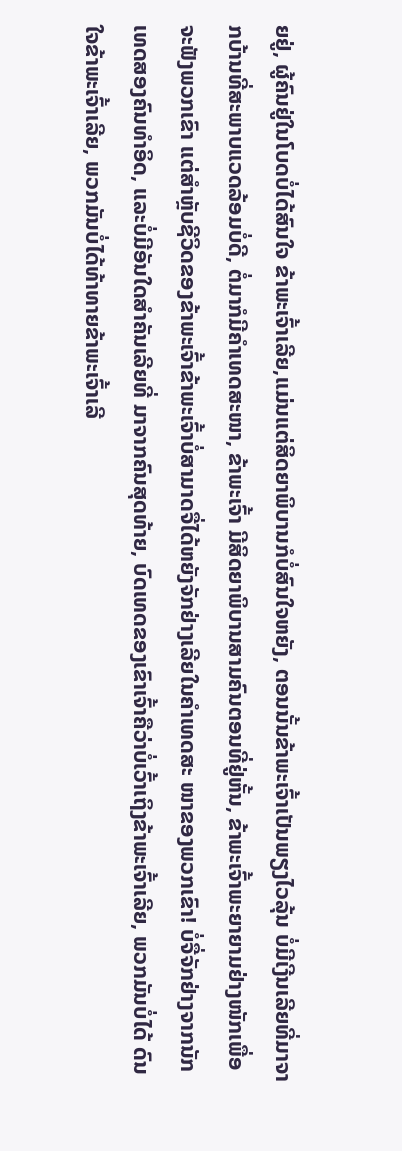ຍຢູ່, ຜູ້ຄົນຢູ່ໃນໂບດບໍ່ໄດ້ສົນໃຈ ຂ້າພະເຈົ້າເລີຍ,ແມ່ນແຕ່ສິດຍາພິບານກໍບໍ່ສົນໃຈຫຍັງ, ຕອນນັ້ນຂ້າພະເຈົ້າເປັນພຽງໄວລຸ້ນ ບໍ່ມີເງີນເລີຍທີ່ມາຈາກບ້ານທີ່ສະພາບແວດລ້ອມບໍ່ດີ, ຕໍ່ມາກໍມີຄໍາເທດສະໜາ, ຂ້າພະເຈົ້າ ມີສິດຍາພິບານສາມຄົນຕອນທີ່ຢູ່ຫັ້ນ, ຂ້າພະເຈົ້າພະຍາຍາມຢ່າງໜັກເພື່ອຈະຟັງພວກເຂົາ ແຕ່ສໍາຫຼັບຊີວິດຂອງຂ້າພະເຈົ້າຂ້າພະເຈົ້າບໍ່ສາມາດຈື່ໄດ້ຫຍັງຈັກຢ່າງເລີຍໃນຄໍາເທດສະ ໜາຂອງພວກເຂົາ! ບໍ່ຈື່ຈັກຢ່າງຈາກນັກເທດສອງຄົນທໍາອິດ, ແລະບໍ່ມີອັນໃດສໍາຄັນເລີຍທີ່ ມາຈາກຄົນສຸດທ້າຍ, ບົດເທດຂອງເຂົາເຈົ້າຄືວ່າບໍ່ເວົ້າເຖິງຂ້າພະເຈົ້າເລີຍ, ພວກມັນບໍ່ໄດ້ ດົນໃຈຂ້າພະເຈົ້າເລີຍ, ພວກມັນບໍ່ໄດ້ທ້າທາຍຂ້າພະເຈົ້າເລີ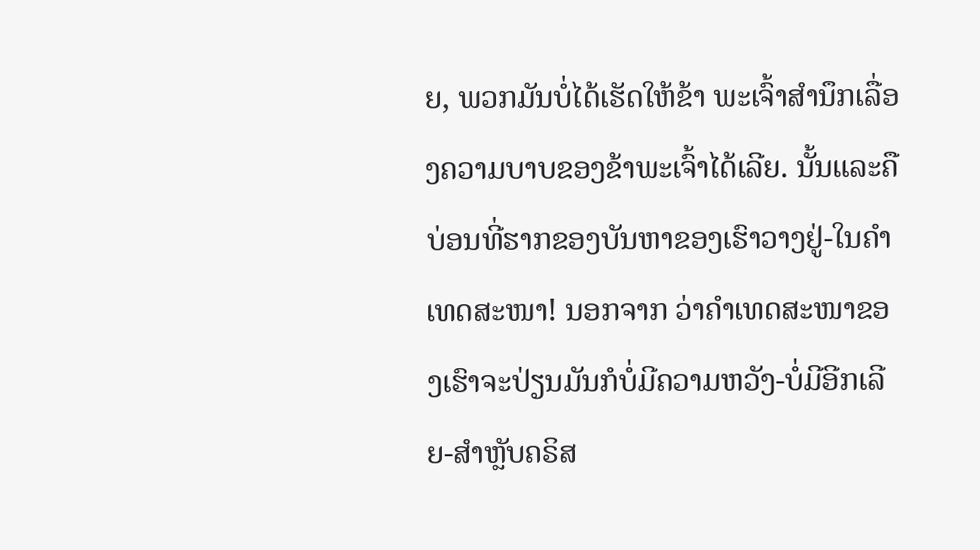ຍ, ພວກມັນບໍ່ໄດ້ເຮັດໃຫ້ຂ້າ ພະເຈົ້າສໍານຶກເລື່ອງຄວາມບາບຂອງຂ້າພະເຈົ້າໄດ້ເລີຍ. ນັ້ນແລະຄືບ່ອນທີ່ຮາກຂອງບັນຫາຂອງເຮົາວາງຢູ່-ໃນຄໍາເທດສະໜາ! ນອກຈາກ ວ່າຄໍາເທດສະໜາຂອງເຮົາຈະປ່ຽນມັນກໍບໍ່ມີຄວາມຫວັງ-ບໍ່ມີອີກເລີຍ-ສໍາຫຼັບຄຣິສ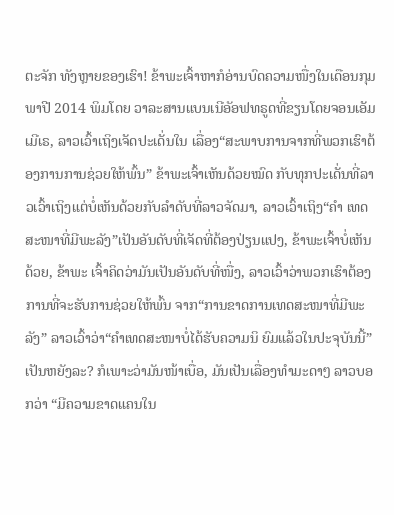ຕະຈັກ ທັງຫຼາຍຂອງເຮົາ! ຂ້າພະເຈົ້າຫາກໍອ່ານບົດຄວາມໜື່ງໃນເດືອນກຸມພາປີ 2014 ພິມໂດຍ ວາລະສານແບນເນີອັອຟທຣູດທີ່ຂຽນໂດຍຈອນເອັມເມີເຣ, ລາວເວົ້າເຖິງເຈັດປະເດັ່ນໃນ ເລື່ອງ“ສະພາບການຈາກທີ່ພວກເຮົາຕ້ອງການການຊ່ວຍໃຫ້ພົ້ນ” ຂ້າພະເຈົ້າເຫັນດ້ວຍໝົດ ກັບທຸກປະເດັ່ນທີ່ລາວເວົ້າເຖິງແຕ່ບໍ່ເຫັນດ້ວຍກັບລໍາດັບທີ່ລາວຈັດມາ, ລາວເວົ້າເຖິງ“ຄໍາ ເທດສະໜາທີ່ມີພະລັງ”ເປັນອັນດັບທີ່ເຈັດທີ່ຕ້ອງປ່ຽນແປງ, ຂ້າພະເຈົ້າບໍ່ເຫັນດ້ວຍ, ຂ້າພະ ເຈົ້າຄິດວ່າມັນເປັນອັນດັບທີ່ໜື່ງ, ລາວເວົ້າວ່າພວກເຮົາຕ້ອງການທີ່ຈະຮັບການຊ່ວຍໃຫ້ພົ້ນ ຈາກ“ການຂາດການເທດສະໜາທີ່ມີພະລັງ” ລາວເວົ້າວ່າ“ຄໍາເທດສະໜາບໍ່ໄດ້ຮັບຄວາມນິ ຍົມແລ້ວໃນປະຈຸບັນນີ້” ເປັນຫຍັງລະ? ກໍເພາະວ່າມັນໜ້າເບື່ອ, ມັນເປັນເລື່ອງທໍາມະດາໆ ລາວບອກວ່າ “ມີຄວາມຂາດແຄນໃນ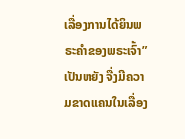ເລື່ອງການໄດ້ຍິນພຣະຄໍາຂອງພຣະເຈົ້າ” ເປັນຫຍັງ ຈື່ງມີຄວາມຂາດແຄນໃນເລື່ອງ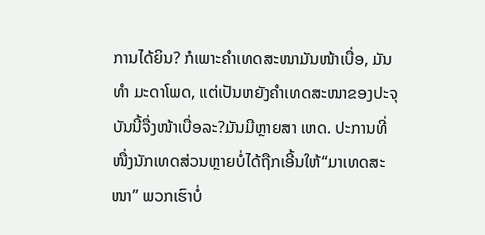ການໄດ້ຍິນ? ກໍເພາະຄໍາເທດສະໜາມັນໜ້າເບື່ອ, ມັນທໍາ ມະດາໂພດ, ແຕ່ເປັນຫຍັງຄໍາເທດສະໜາຂອງປະຈຸບັນນີ້ຈື່ງໜ້າເບື່ອລະ?ມັນມີຫຼາຍສາ ເຫດ. ປະການທີ່ໜື່ງນັກເທດສ່ວນຫຼາຍບໍ່ໄດ້ຖືກເອີ້ນໃຫ້“ມາເທດສະໜາ” ພວກເຮົາບໍ່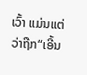ເວົ້າ ແມ່ນແຕ່ວ່າຖືກ“ເອີ້ນ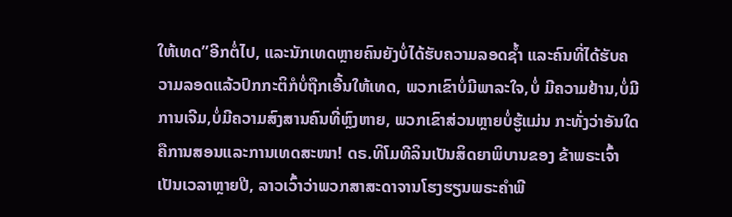ໃຫ້ເທດ”ອີກຕໍ່ໄປ, ແລະນັກເທດຫຼາຍຄົນຍັງບໍ່ໄດ້ຮັບຄວາມລອດຊໍ້າ ແລະຄົນທີ່ໄດ້ຮັບຄວາມລອດແລ້ວປົກກະຕິກໍບໍ່ຖືກເອີ້ນໃຫ້ເທດ, ພວກເຂົາບໍ່ມີພາລະໃຈ,ບໍ່ ມີຄວາມຢ້ານ,ບໍ່ມີການເຈີມ,ບໍ່ມີຄວາມສົງສານຄົນທີ່ຫຼົງຫາຍ, ພວກເຂົາສ່ວນຫຼາຍບໍ່ຮູ້ແມ່ນ ກະທັ່ງວ່າອັນໃດຄືການສອນແລະການເທດສະໜາ! ດຣ.ທິໂມທີລິນເປັນສິດຍາພິບານຂອງ ຂ້າພຣະເຈົ້າເປັນເວລາຫຼາຍປີ, ລາວເວົ້າວ່າພວກສາສະດາຈານໂຮງຮຽນພຣະຄໍາພີ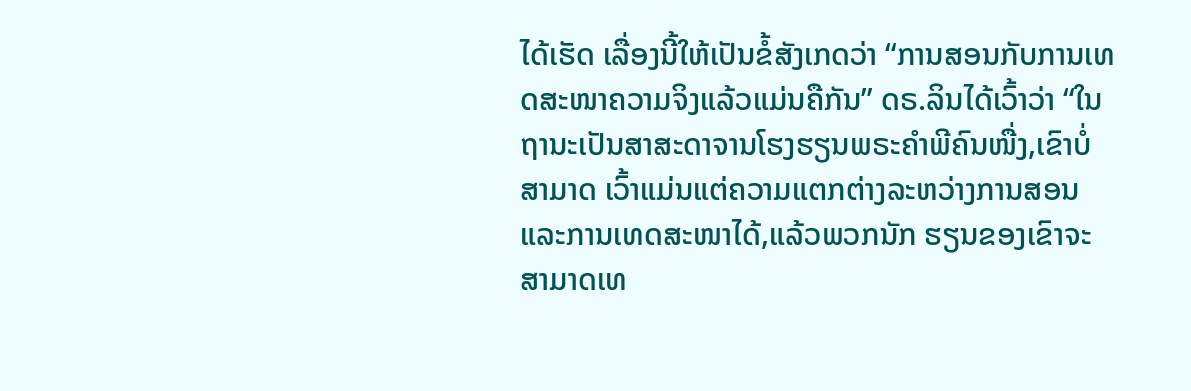ໄດ້ເຮັດ ເລື່ອງນີ້ໃຫ້ເປັນຂໍ້ສັງເກດວ່າ “ການສອນກັບການເທດສະໜາຄວາມຈິງແລ້ວແມ່ນຄືກັນ” ດຣ.ລິນໄດ້ເວົ້າວ່າ “ໃນຖານະເປັນສາສະດາຈານໂຮງຮຽນພຣະຄໍາພີຄົນໜື່ງ,ເຂົາບໍ່ສາມາດ ເວົ້າແມ່ນແຕ່ຄວາມແຕກຕ່າງລະຫວ່າງການສອນແລະການເທດສະໜາໄດ້,ແລ້ວພວກນັກ ຮຽນຂອງເຂົາຈະສາມາດເທ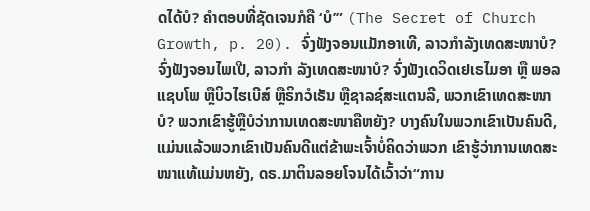ດໄດ້ບໍ? ຄໍາຕອບທີ່ຊັດເຈນກໍຄື ‘ບໍ’” (The Secret of Church Growth, p. 20). ຈົ່ງຟັງຈອນແມັກອາເທີ, ລາວກໍາລັງເທດສະໜາບໍ? ຈົ່ງຟັງຈອນໄພເປີ, ລາວກໍາ ລັງເທດສະໜາບໍ? ຈົ່ງຟັງເດວິດເຢເຣໄມອາ ຫຼື ພອລແຊບໂພ ຫຼືບິວໄຮເບີສ໌ ຫຼືຣິກວໍເຣັນ ຫຼືຊາລຊ໌ສະແຕນລີ, ພວກເຂົາເທດສະໜາບໍ? ພວກເຂົາຮູ້ຫຼືບໍວ່າການເທດສະໜາຄືຫຍັງ? ບາງຄົນໃນພວກເຂົາເປັນຄົນດີ, ແມ່ນແລ້ວພວກເຂົາເປັນຄົນດີແຕ່ຂ້າພະເຈົ້າບໍ່ຄິດວ່າພວກ ເຂົາຮູ້ວ່າການເທດສະໜາແທ້ແມ່ນຫຍັງ, ດຣ.ມາຕິນລອຍໂຈນໄດ້ເວົ້າວ່າ“ການ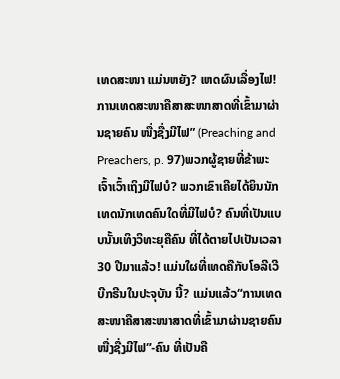ເທດສະໜາ ແມ່ນຫຍັງ? ເຫດຜົນເລື່ອງໄຟ! ການເທດສະໜາຄືສາສະໜາສາດທີ່ເຂົ້າມາຜ່ານຊາຍຄົນ ໜື່ງຊື່ງມີໄຟ” (Preaching and Preachers, p. 97)ພວກຜູ້ຊາຍທີ່ຂ້າພະເຈົ້າເວົ້າເຖິງມີໄຟບໍ? ພວກເຂົາເຄີຍໄດ້ຍິນນັກເທດນັກເທດຄົນໃດທີ່ມີໄຟບໍ? ຄົນທີ່ເປັນແບບນັ້ນເທິງວິທະຍຸຄືຄົນ ທີ່ໄດ້ຕາຍໄປເປັນເວລາ 30 ປີມາແລ້ວ! ແມ່ນໃຜທີ່ເທດຄືກັບໂອລີເວີບີກຣີນໃນປະຈຸບັນ ນີ້? ແມ່ນແລ້ວ“ການເທດສະໜາຄືສາສະໜາສາດທີ່ເຂົ້າມາຜ່ານຊາຍຄົນໜື່ງຊື່ງມີໄຟ”-ຄົນ ທີ່ເປັນຄື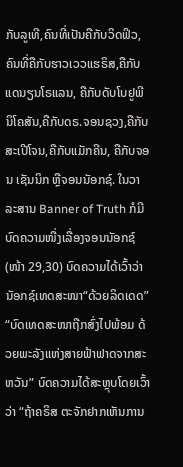ກັບລູເທີ,ຄົນທີ່ເປັນຄືກັບວິດຟິວ,ຄົນທີ່ຄືກັບຮາວເວວແຮຣິສ,ຄືກັບແດນຽນໂຣແລນ, ຄືກັບດັບໂບຢູພີນິໂຄສັນ,ຄືກັບດຣ.ຈອນຊວງ,ຄືກັບສະເປີໂຈນ,ຄືກັບແມັກຄີນ, ຄືກັບຈອນ ເຊັນນິກ ຫຼືຈອນນັອກຊ໌. ໃນວາລະສານ Banner of Truth ກໍມີບົດຄວາມໜື່ງເລື່ອງຈອນນັອກຊ໌(ໜ້າ 29,30) ບົດຄວາມໄດ້ເວົ້າວ່ານັອກຊ໌ເທດສະໜາ“ດ້ວຍລິດເດດ” “ບົດເທດສະໜາຖືກສົ່ງໄປພ້ອມ ດ້ວຍພະລັງແຫ່ງສາຍຟ້າຟາດຈາກສະຫວັນ” ບົດຄວາມໄດ້ສະຫຼຸບໂດຍເວົ້າວ່າ “ຖ້າຄຣິສ ຕະຈັກຢາກເຫັນການ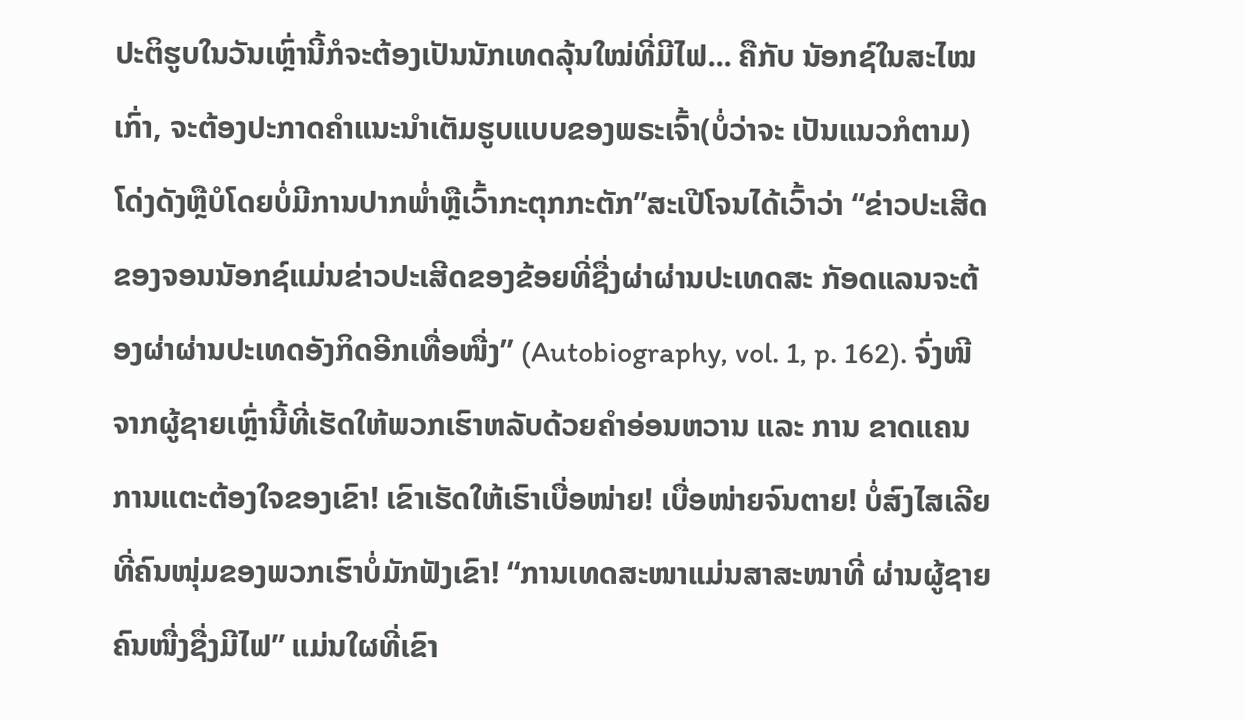ປະຕິຮູບໃນວັນເຫຼົ່ານີ້ກໍຈະຕ້ອງເປັນນັກເທດລຸ້ນໃໝ່ທີ່ມີໄຟ... ຄືກັບ ນັອກຊ໌ໃນສະໄໝເກົ່າ, ຈະຕ້ອງປະກາດຄໍາແນະນໍາເຕັມຮູບແບບຂອງພຣະເຈົ້າ(ບໍ່ວ່າຈະ ເປັນແນວກໍຕາມ)ໂດ່ງດັງຫຼືບໍໂດຍບໍ່ມີການປາກພໍ່າຫຼືເວົ້າກະຕຸກກະຕັກ”ສະເປີໂຈນໄດ້ເວົ້າວ່າ “ຂ່າວປະເສີດຂອງຈອນນັອກຊ໌ແມ່ນຂ່າວປະເສີດຂອງຂ້ອຍທີ່ຊື່ງຜ່າຜ່ານປະເທດສະ ກັອດແລນຈະຕ້ອງຜ່າຜ່ານປະເທດອັງກິດອີກເທື່ອໜື່ງ” (Autobiography, vol. 1, p. 162). ຈົ່ງໜີຈາກຜູ້ຊາຍເຫຼົ່ານີ້ທີ່ເຮັດໃຫ້ພວກເຮົາຫລັບດ້ວຍຄໍາອ່ອນຫວານ ແລະ ການ ຂາດແຄນການແຕະຕ້ອງໃຈຂອງເຂົາ! ເຂົາເຮັດໃຫ້ເຮົາເບື່ອໜ່າຍ! ເບື່ອໜ່າຍຈົນຕາຍ! ບໍ່ສົງໄສເລີຍທີ່ຄົນໜຸ່ມຂອງພວກເຮົາບໍ່ມັກຟັງເຂົາ! “ການເທດສະໜາແມ່ນສາສະໜາທີ່ ຜ່ານຜູ້ຊາຍຄົນໜື່ງຊື່ງມີໄຟ” ແມ່ນໃຜທີ່ເຂົາ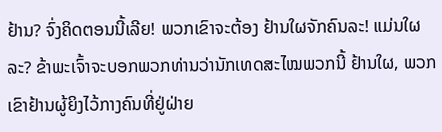ຢ້ານ? ຈົ່ງຄິດຕອນນີ້ເລີຍ! ພວກເຂົາຈະຕ້ອງ ຢ້ານໃຜຈັກຄົນລະ! ແມ່ນໃຜລະ? ຂ້າພະເຈົ້າຈະບອກພວກທ່ານວ່ານັກເທດສະໄໝພວກນີ້ ຢ້ານໃຜ, ພວກເຂົາຢ້ານຜູ້ຍິງໄວ້ກາງຄົນທີ່ຢູ່ຝ່າຍ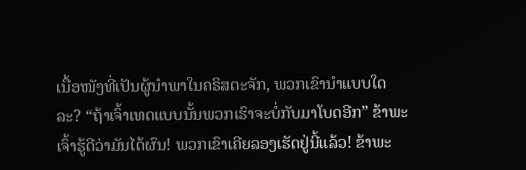ເນື້ອໜັງທີ່ເປັນຜູ້ນໍາພາໃນຄຣິສຕະຈັກ, ພວກເຂົານໍາແບບໃດລະ? “ຖ້າເຈົ້າເທດແບບນັ້ນພວກເຮົາຈະບໍ່ກັບມາໂບດອີກ” ຂ້າພະ ເຈົ້າຮູ້ດີວ່າມັນໄດ້ຜົນ! ພວກເຂົາເຄີຍລອງເຮັດຢູ່ນີ້ແລ້ວ! ຂ້າພະ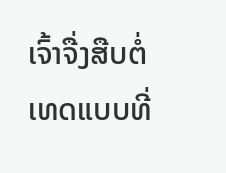ເຈົ້າຈື່ງສືບຕໍ່ເທດແບບທີ່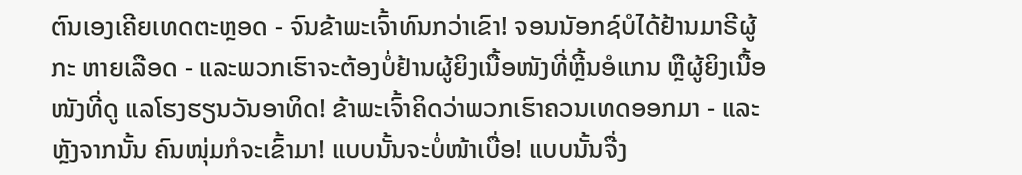ຕົນເອງເຄີຍເທດຕະຫຼອດ - ຈົນຂ້າພະເຈົ້າທົນກວ່າເຂົາ! ຈອນນັອກຊ໌ບໍໄດ້ຢ້ານມາຣີຜູ້ກະ ຫາຍເລືອດ - ແລະພວກເຮົາຈະຕ້ອງບໍ່ຢ້ານຜູ້ຍິງເນື້ອໜັງທີ່ຫຼີ້ນອໍແກນ ຫຼືຜູ້ຍິງເນື້ອໜັງທີ່ດູ ແລໂຮງຮຽນວັນອາທິດ! ຂ້າພະເຈົ້າຄິດວ່າພວກເຮົາຄວນເທດອອກມາ - ແລະຫຼັງຈາກນັ້ນ ຄົນໜຸ່ມກໍຈະເຂົ້າມາ! ແບບນັ້ນຈະບໍ່ໜ້າເບື່ອ! ແບບນັ້ນຈື່ງ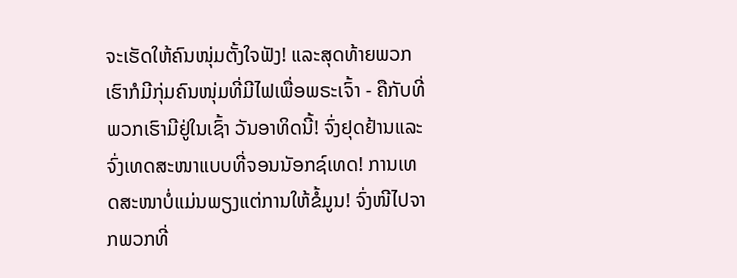ຈະເຮັດໃຫ້ຄົນໜຸ່ມຕັ້ງໃຈຟັງ! ແລະສຸດທ້າຍພວກເຮົາກໍມີກຸ່ມຄົນໜຸ່ມທີ່ມີໄຟເພື່ອພຣະເຈົ້າ - ຄືກັບທີ່ພວກເຮົາມີຢູ່ໃນເຊົ້າ ວັນອາທິດນີ້! ຈົ່ງຢຸດຢ້ານແລະຈົ່ງເທດສະໜາແບບທີ່ຈອນນັອກຊ໌ເທດ! ການເທດສະໜາບໍ່ແມ່ນພຽງແຕ່ການໃຫ້ຂໍ້ມູນ! ຈົ່ງໜີໄປຈາກພວກທີ່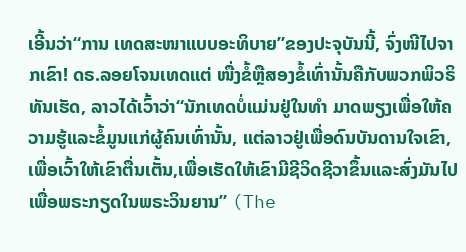ເອີ້ນວ່າ“ການ ເທດສະໜາແບບອະທິບາຍ”ຂອງປະຈຸບັນນີ້, ຈົ່ງໜີໄປຈາກເຂົາ! ດຣ.ລອຍໂຈນເທດແຕ່ ໜື່ງຂໍ້ຫຼືສອງຂໍ້ເທົ່ານັ້ນຄືກັບພວກພິວຣິທັນເຮັດ, ລາວໄດ້ເວົ້າວ່າ“ນັກເທດບໍ່ແມ່ນຢູ່ໃນທໍາ ມາດພຽງເພື່ອໃຫ້ຄວາມຮູ້ແລະຂໍ້ມູນແກ່ຜູ້ຄົນເທົ່ານັ້ນ, ແຕ່ລາວຢູ່ເພື່ອດົນບັນດານໃຈເຂົາ, ເພື່ອເວົ້າໃຫ້ເຂົາຕື່ນເຕັ້ນ,ເພື່ອເຮັດໃຫ້ເຂົາມີຊີວິດຊີວາຂຶ້ນແລະສົ່ງມັນໄປເພື່ອພຣະກຽດໃນພຣະວິນຍານ” (The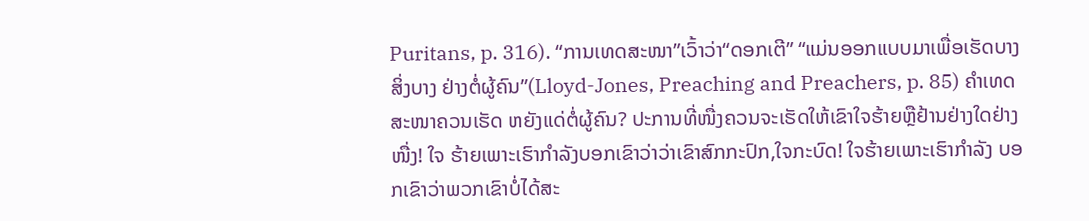Puritans, p. 316). “ການເທດສະໜາ”ເວົ້າວ່າ“ດອກເຕີ” “ແມ່ນອອກແບບມາເພື່ອເຮັດບາງສິ່ງບາງ ຢ່າງຕໍ່ຜູ້ຄົນ”(Lloyd-Jones, Preaching and Preachers, p. 85) ຄໍາເທດສະໜາຄວນເຮັດ ຫຍັງແດ່ຕໍ່ຜູ້ຄົນ? ປະການທີ່ໜື່ງຄວນຈະເຮັດໃຫ້ເຂົາໃຈຮ້າຍຫຼືຢ້ານຢ່າງໃດຢ່າງໜື່ງ! ໃຈ ຮ້າຍເພາະເຮົາກໍາລັງບອກເຂົາວ່າວ່າເຂົາສົກກະປົກ,ໃຈກະບົດ! ໃຈຮ້າຍເພາະເຮົາກໍາລັງ ບອກເຂົາວ່າພວກເຂົາບໍ່ໄດ້ສະ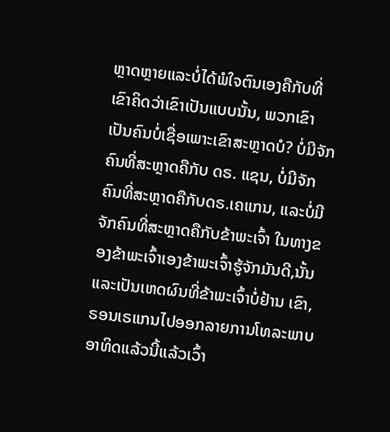ຫຼາດຫຼາຍແລະບໍ່ໄດ້ພໍໃຈຕົນເອງຄືກັບທີ່ເຂົາຄິດວ່າເຂົາເປັນແບບນັ້ນ, ພວກເຂົາເປັນຄົນບໍ່ເຊື່ອເພາະເຂົາສະຫຼາດບໍ? ບໍ່ມີຈັກຄົນທີ່ສະຫຼາດຄືກັບ ດຣ. ແຊນ, ບໍ່ມີຈັກຄົນທີ່ສະຫຼາດຄືກັບດຣ.ເຄແກນ, ແລະບໍ່ມີຈັກຄົນທີ່ສະຫຼາດຄືກັບຂ້າພະເຈົ້າ ໃນທາງຂອງຂ້າພະເຈົ້າເອງຂ້າພະເຈົ້າຮູ້ຈັກມັນດີ,ນັ້ນແລະເປັນເຫດຜົນທີ່ຂ້າພະເຈົ້າບໍ່ຢ້ານ ເຂົາ,ຣອນເຣແກນໄປອອກລາຍການໂທລະພາບອາທິດແລ້ວນີ້ແລ້ວເວົ້າ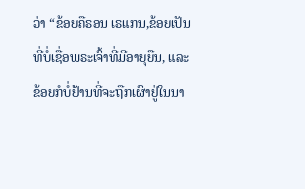ວ່າ “ຂ້ອຍຄືຣອນ ເຣແກນ,ຂ້ອຍເປັນທີ່ບໍ່ເຊື່ອພຣະເຈົ້າທີ່ມີອາຍຸຍືນ, ແລະຂ້ອຍກໍບໍ່ຢ້ານທີ່ຈະຖືກເຜົາຢູ່ໃນນາ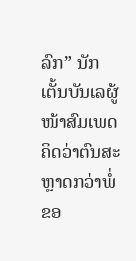ລົກ” ນັກເຕັ້ນບັນເລຜູ້ໜ້າສົມເພດຄິດວ່າຕົນສະຫຼາດກວ່າພໍ່ຂອ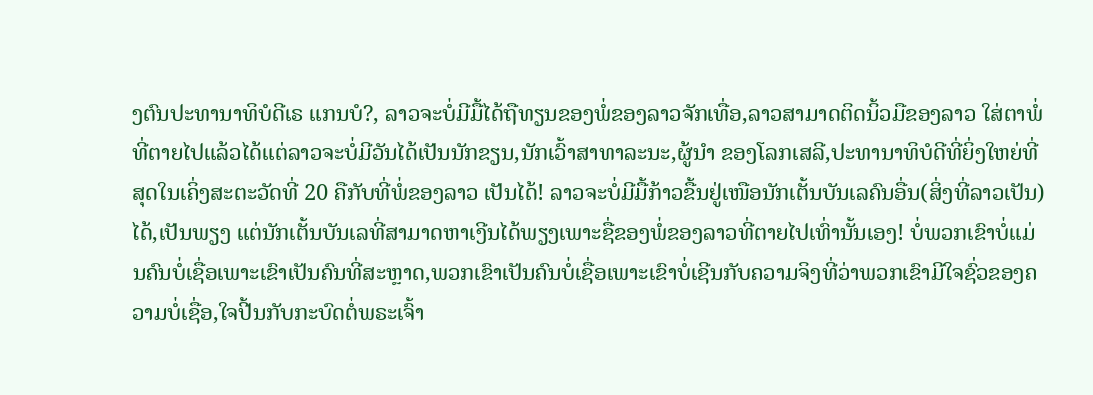ງຕົນປະທານາທິບໍດີເຣ ແກນບໍ?, ລາວຈະບໍ່ມີມື້ໄດ້ຖືທຽນຂອງພໍ່ຂອງລາວຈັກເທື່ອ,ລາວສາມາດຕິດນິ້ວມືຂອງລາວ ໃສ່ຕາພໍ່ທີ່ຕາຍໄປແລ້ວໄດ້ແຕ່ລາວຈະບໍ່ມີວັນໄດ້ເປັນນັກຂຽນ,ນັກເວົ້າສາທາລະນະ,ຜູ້ນໍາ ຂອງໂລກເສລີ,ປະທານາທິບໍດີທີ່ຍິ່ງໃຫຍ່ທີ່ສຸດໃນເຄິ່ງສະຕະວັດທີ່ 20 ຄືກັບທີ່ພໍ່ຂອງລາວ ເປັນໄດ້! ລາວຈະບໍ່ມີມື້ກ້າວຂື້ນຢູ່ເໜືອນັກເຕັ້ນບັນເລຄົນອື່ນ(ສິ່ງທີ່ລາວເປັນ)ໄດ້,ເປັນພຽງ ແຕ່ນັກເຕັ້ນບັນເລທີ່ສາມາດຫາເງີນໄດ້ພຽງເພາະຊື່ຂອງພໍ່ຂອງລາວທີ່ຕາຍໄປເທົ່ານັ້ນເອງ! ບໍ່ພວກເຂົາບໍ່ແມ່ນຄົນບໍ່ເຊື່ອເພາະເຂົາເປັນຄົນທີ່ສະຫຼາດ,ພວກເຂົາເປັນຄົນບໍ່ເຊື່ອເພາະເຂົາບໍ່ເຊີນກັບຄວາມຈິງທີ່ວ່າພວກເຂົາມີໃຈຊົ່ວຂອງຄວາມບໍ່ເຊື່ອ,ໃຈປີ້ນກັບກະບົດຕໍ່ພຣະເຈົ້າ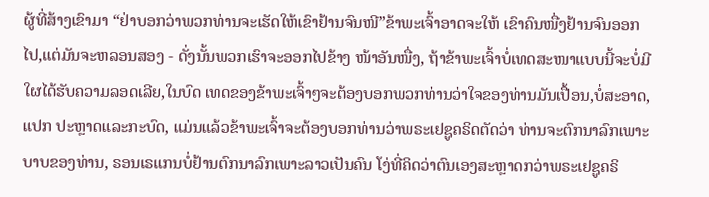ຜູ້ທີ່ສ້າງເຂົາມາ “ຢ່າບອກວ່າພວກທ່ານຈະເຮັດໃຫ້ເຂົາຢ້ານຈົນໜີ”ຂ້າພະເຈົ້າອາດຈະໃຫ້ ເຂົາຄົນໜື່ງຢ້ານຈົນອອກໄປ,ແຕ່ມັນຈະຫລອນສອງ - ດັ່ງນັ້ນພວກເຮົາຈະອອກໄປຂ້າງ ໜ້າອັນໜື່ງ, ຖ້າຂ້າພະເຈົ້າບໍ່ເທດສະໜາແບບນີ້ຈະບໍ່ມີໃຜໄດ້ຮັບຄວາມລອດເລີຍ,ໃນບົດ ເທດຂອງຂ້າພະເຈົ້າໆຈະຕ້ອງບອກພວກທ່ານວ່າໃຈຂອງທ່ານມັນເປື້ອນ,ບໍ່ສະອາດ,ແປກ ປະຫຼາດແລະກະບົດ, ແມ່ນແລ້ວຂ້າພະເຈົ້າຈະຕ້ອງບອກທ່ານວ່າພຣະເຢຊູຄຣິດຕັດວ່າ ທ່ານຈະຕົກນາລົກເພາະບາບຂອງທ່ານ, ຣອນເຣແກນບໍ່ຢ້ານຕົກນາລົກເພາະລາວເປັນຄົນ ໂງ່ທີ່ຄິດວ່າຕົນເອງສະຫຼາດກວ່າພຣະເຢຊູຄຣິ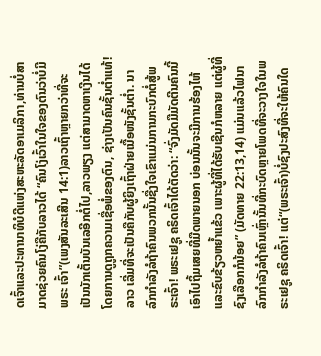ດເຈົ້າແລະປະທານາທິບໍດີແຫ່ງສະຫະລັດອາເມລິກາ,ທ່ານບໍ່ສາມາດຊ່ວຍຄົນໂງ່ຄືກັບລາວໄດ້ “ຄົນໂງ່ເວົ້າໃນໃຈຂອງຕົນວ່າບໍ່ມີພຣະ ເຈົ້າ”(ເພງສັນລະເສີນ 14:1)ລາວເຖົ້າຫຼາຍກວ່າທີ່ຈະເປັນນັກເຕັ້ນບັນເລອີກຕໍ່ໄປ,ລາວພຽງ ແຕ່ສາມາດຫາເງີນໄດ້ໂດຍການດູຖູກຄວາມເຊື່ອພໍ່ຂອງຕົນ, ຊ່າງເປັນຄົນຊັ້ນຕໍ່າແທ້! ລາວ ເລີ່ມທີ່ຈະເປັນຄືກັບຜູ້ຍິງເຖົ້າຝ່າຍເນື້ອໜັງຊັ້ນຕໍ່າ. ນາລົກກໍາລັງລໍຖ້າຄົນພວກນັ້ນຊື່ງໃຈເຂົາແມ່ນການກະບົກຕໍ່ສູ້ພຣະເຈົ້າ! ພຣະເຢຊູ ຄຣິດເຈົ້າໄດ້ຕັດວ່າ: “ຈົ່ງມັດມືມັດຕີນຄົນນີ້ເອົາໄປຖິ້ມເສຍທີ່ມືດພາຍນອກ ບ່ອນນັ້ນຈະມີການຮ້ອງໄຫ້ແລະຂົບຂ້ຽວຫຍ້ຳແຂ້ວ ເພາະຜູ້ທີ່ໄດ້ຮັບເຊີນກໍຫລາຍ ແຕ່ຜູ້ທີ່ຊົງເລືອກກໍນ້ອຍ” (ມັດທາຍ 22:13,14) ແມ່ນແລ້ວໄຟນາລົກກໍາລັງລໍຖ້າຄົນເຫຼົ່ານັ້ນທີ່ກະບົດຫຼາຍໂພດທີ່ຈະວາງໃຈໃນພຣະເຢຊູ ຄຣິດເຈົ້າ! ແຕ່“(ພຣະເຈົ້າ)ບໍ່ຊົງປະສົງທີ່ຈະໃຫ້ຄົນໃດ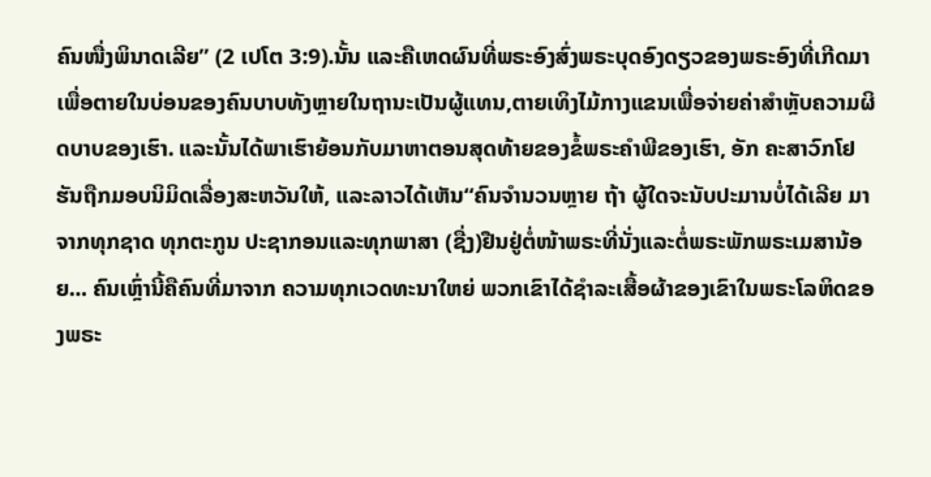ຄົນໜື່ງພິນາດເລີຍ” (2 ເປໂຕ 3:9).ນັ້ນ ແລະຄືເຫດຜົນທີ່ພຣະອົງສົ່ງພຣະບຸດອົງດຽວຂອງພຣະອົງທີ່ເກີດມາເພື່ອຕາຍໃນບ່ອນຂອງຄົນບາບທັງຫຼາຍໃນຖານະເປັນຜູ້ແທນ,ຕາຍເທິງໄມ້ກາງແຂນເພື່ອຈ່າຍຄ່າສໍາຫຼັບຄວາມຜິດບາບຂອງເຮົາ. ແລະນັ້ນໄດ້ພາເຮົາຍ້ອນກັບມາຫາຕອນສຸດທ້າຍຂອງຂໍ້ພຣະຄໍາພີຂອງເຮົາ, ອັກ ຄະສາວົກໂຢຮັນຖືກມອບນິມິດເລື່ອງສະຫວັນໃຫ້, ແລະລາວໄດ້ເຫັນ“ຄົນຈໍານວນຫຼາຍ ຖ້າ ຜູ້ໃດຈະນັບປະມານບໍ່ໄດ້ເລີຍ ມາຈາກທຸກຊາດ ທຸກຕະກູນ ປະຊາກອນແລະທຸກພາສາ (ຊື່ງ)ຢືນຢູ່ຕໍ່ໜ້າພຣະທີ່ນັ່ງແລະຕໍ່ພຣະພັກພຣະເມສານ້ອຍ... ຄົນເຫຼົ່ານີ້ຄືຄົນທີ່ມາຈາກ ຄວາມທຸກເວດທະນາໃຫຍ່ ພວກເຂົາໄດ້ຊໍາລະເສື້ອຜ້າຂອງເຂົາໃນພຣະໂລຫິດຂອງພຣະ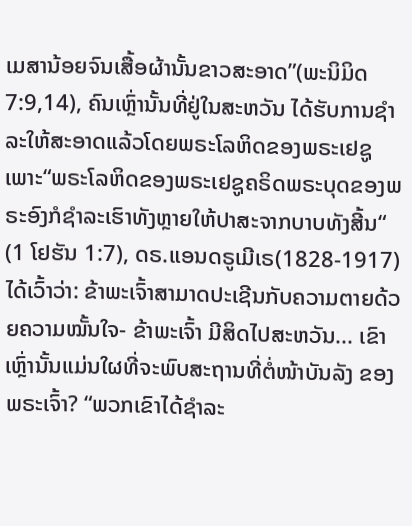ເມສານ້ອຍຈົນເສື້ອຜ້ານັ້ນຂາວສະອາດ”(ພະນິມິດ 7:9,14), ຄົນເຫຼົ່ານັ້ນທີ່ຢູ່ໃນສະຫວັນ ໄດ້ຮັບການຊໍາລະໃຫ້ສະອາດແລ້ວໂດຍພຣະໂລຫິດຂອງພຣະເຢຊູເພາະ“ພຣະໂລຫິດຂອງພຣະເຢຊູຄຣິດພຣະບຸດຂອງພຣະອົງກໍຊໍາລະເຮົາທັງຫຼາຍໃຫ້ປາສະຈາກບາບທັງສີ້ນ“ (1 ໂຢຮັນ 1:7), ດຣ.ແອນດຣູເມີເຣ(1828-1917)ໄດ້ເວົ້າວ່າ: ຂ້າພະເຈົ້າສາມາດປະເຊີນກັບຄວາມຕາຍດ້ວຍຄວາມໝັ້ນໃຈ- ຂ້າພະເຈົ້າ ມີສິດໄປສະຫວັນ... ເຂົາເຫຼົ່ານັ້ນແມ່ນໃຜທີ່ຈະພົບສະຖານທີ່ຕໍ່ໜ້າບັນລັງ ຂອງພຣະເຈົ້າ? “ພວກເຂົາໄດ້ຊໍາລະ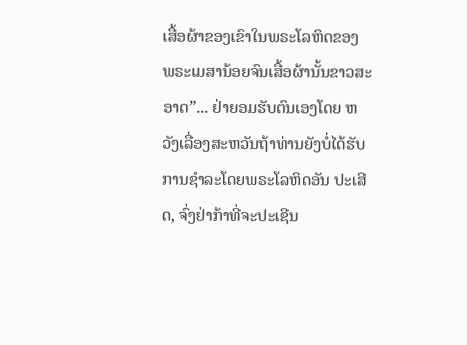ເສື້ອຜ້າຂອງເຂົາໃນພຣະໂລຫິດຂອງ ພຣະເມສານ້ອຍຈົນເສື້ອຜ້ານັ້ນຂາວສະອາດ”... ຢ່າຍອມຮັບຕົນເອງໂດຍ ຫວັງເລື່ອງສະຫວັນຖ້າທ່ານຍັງບໍ່ໄດ້ຮັບການຊໍາລະໂດຍພຣະໂລຫິດອັນ ປະເສີດ, ຈົ່ງຢ່າກ້າທີ່ຈະປະເຊີນ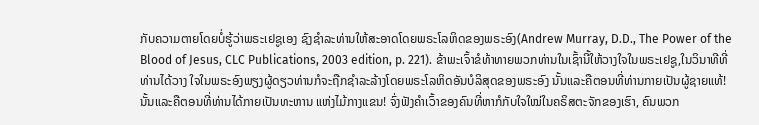ກັບຄວາມຕາຍໂດຍບໍ່ຮູ້ວ່າພຣະເຢຊູເອງ ຊົງຊໍາລະທ່ານໃຫ້ສະອາດໂດຍພຣະໂລຫິດຂອງພຣະອົງ(Andrew Murray, D.D., The Power of the Blood of Jesus, CLC Publications, 2003 edition, p. 221). ຂ້າພະເຈົ້າຂໍທ້າທາຍພວກທ່ານໃນເຊົ້ານີ້ໃຫ້ວາງໃຈໃນພຣະເຢຊູ,ໃນວິນາທີທີ່ທ່ານໄດ້ວາງ ໃຈໃນພຣະອົງພຽງຜູ້ດຽວທ່ານກໍຈະຖືກຊໍາລະລ້າງໂດຍພຣະໂລຫິດອັນບໍລິສຸດຂອງພຣະອົງ ນັ້ນແລະຄືຕອນທີ່ທ່ານກາຍເປັນຜູ້ຊາຍແທ້! ນັ້ນແລະຄືຕອນທີ່ທ່ານໄດ້ກາຍເປັນທະຫານ ແຫ່ງໄມ້ກາງແຂນ! ຈົ່ງຟັງຄໍາເວົ້າຂອງຄົນທີ່ຫາກໍກັບໃຈໃໝ່ໃນຄຣິສຕະຈັກຂອງເຮົາ, ຄົນພວກ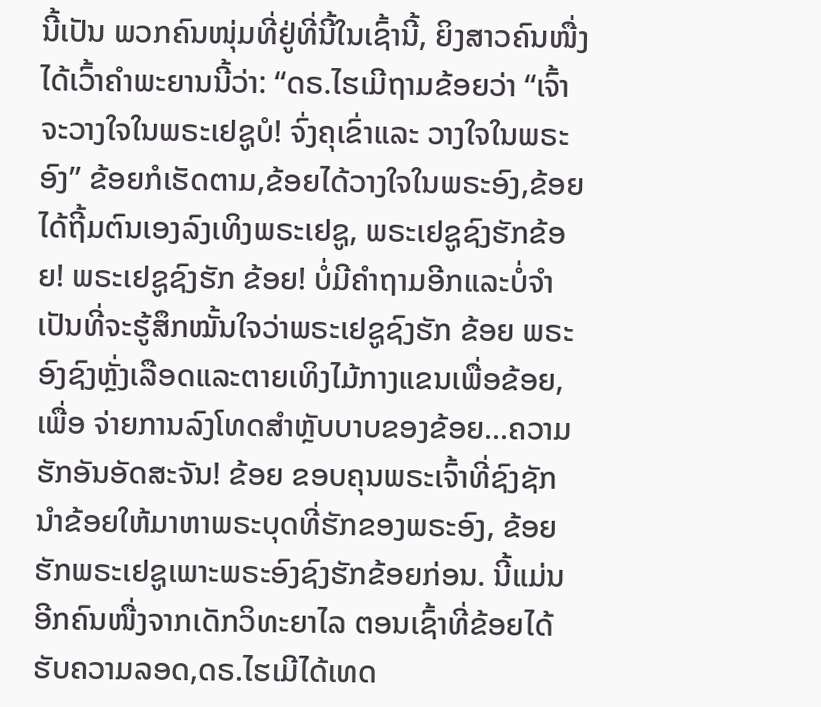ນີ້ເປັນ ພວກຄົນໜຸ່ມທີ່ຢູ່ທີ່ນີ້ໃນເຊົ້ານີ້, ຍິງສາວຄົນໜື່ງໄດ້ເວົ້າຄໍາພະຍານນີ້ວ່າ: “ດຣ.ໄຮເມີຖາມຂ້ອຍວ່າ “ເຈົ້າຈະວາງໃຈໃນພຣະເຢຊູບໍ! ຈົ່ງຄຸເຂົ່າແລະ ວາງໃຈໃນພຣະອົງ” ຂ້ອຍກໍເຮັດຕາມ,ຂ້ອຍໄດ້ວາງໃຈໃນພຣະອົງ,ຂ້ອຍ ໄດ້ຖີ້ມຕົນເອງລົງເທິງພຣະເຢຊູ, ພຣະເຢຊູຊົງຮັກຂ້ອຍ! ພຣະເຢຊູຊົງຮັກ ຂ້ອຍ! ບໍ່ມີຄໍາຖາມອີກແລະບໍ່ຈໍາເປັນທີ່ຈະຮູ້ສຶກໝັ້ນໃຈວ່າພຣະເຢຊູຊົງຮັກ ຂ້ອຍ ພຣະອົງຊົງຫຼັ່ງເລືອດແລະຕາຍເທິງໄມ້ກາງແຂນເພື່ອຂ້ອຍ,ເພື່ອ ຈ່າຍການລົງໂທດສໍາຫຼັບບາບຂອງຂ້ອຍ...ຄວາມຮັກອັນອັດສະຈັນ! ຂ້ອຍ ຂອບຄຸນພຣະເຈົ້າທີ່ຊົງຊັກນໍາຂ້ອຍໃຫ້ມາຫາພຣະບຸດທີ່ຮັກຂອງພຣະອົງ, ຂ້ອຍຮັກພຣະເຢຊູເພາະພຣະອົງຊົງຮັກຂ້ອຍກ່ອນ. ນີ້ແມ່ນອີກຄົນໜື່ງຈາກເດັກວິທະຍາໄລ ຕອນເຊົ້າທີ່ຂ້ອຍໄດ້ຮັບຄວາມລອດ,ດຣ.ໄຮເມີໄດ້ເທດ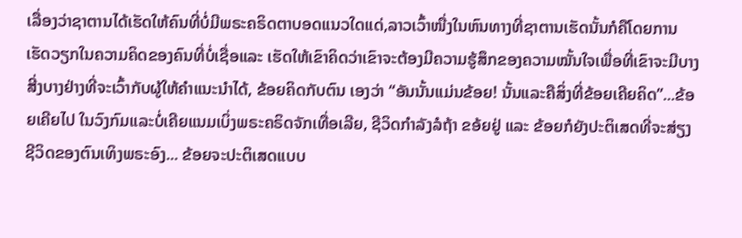ເລື່ອງວ່າຊາຕານໄດ້ເຮັດໃຫ້ຄົນທີ່ບໍ່ມີພຣະຄຣິດຕາບອດແນວໃດແດ່,ລາວເວົ້າໜື່ງໃນຫົນທາງທີ່ຊາຕານເຮັດນັ້ນກໍຄືໂດຍການເຮັດວຽກໃນຄວາມຄິດຂອງຄົນທີ່ບໍ່ເຊື່ອແລະ ເຮັດໃຫ້ເຂົາຄິດວ່າເຂົາຈະຕ້ອງມີຄວາມຮູ້ສຶກຂອງຄວາມໝັ້ນໃຈເພື່ອທີ່ເຂົາຈະມີບາງສີ່ງບາງຢ່າງທີ່ຈະເວົ້າກັບຜູ້ໃຫ້ຄໍາແນະນໍາໄດ້, ຂ້ອຍຄິດກັບຕົນ ເອງວ່າ “ອັນນັ້ນແມ່ນຂ້ອຍ! ນັ້ນແລະຄືສິ່ງທີ່ຂ້ອຍເຄີຍຄິດ”...ຂ້ອຍເຄີຍໄປ ໃນວົງກົມແລະບໍ່ເຄີຍແນມເບິ່ງພຣະຄຣິດຈັກເທື່ອເລີຍ, ຊີວິດກໍາລັງລໍຖ້າ ຂອ້ຍຢູ່ ແລະ ຂ້ອຍກໍຍັງປະຕິເສດທີ່ຈະສ່ຽງຊີວິດຂອງຕົນເທິງພຣະອົງ... ຂ້ອຍຈະປະຕິເສດແບບ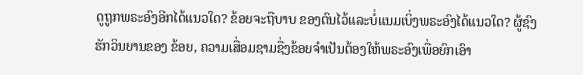ດູຖູກພຣະອົງອີກໄດ້ແນວໃດ? ຂ້ອຍຈະຖືບາບ ຂອງຕົນໄວ້ແລະບໍ່ແນມເບິ່ງພຣະອົງໄດ້ແນວໃດ? ຜູ້ຊົງຮັກວິນຍານຂອງ ຂ້ອຍ, ຄວາມເສື່ອມຊາມຊື່ງຂ້ອຍຈໍາເປັນຕ້ອງໃຫ້ພຣະອົງເພື່ອຍົກເອົາ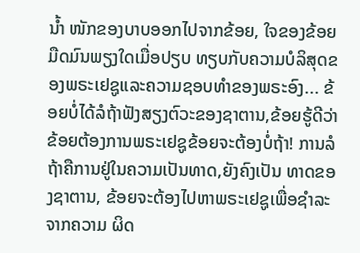ນໍ້າ ໜັກຂອງບາບອອກໄປຈາກຂ້ອຍ, ໃຈຂອງຂ້ອຍມືດມົນພຽງໃດເມື່ອປຽບ ທຽບກັບຄວາມບໍລິສຸດຂອງພຣະເຢຊູແລະຄວາມຊອບທໍາຂອງພຣະອົງ... ຂ້ອຍບໍ່ໄດ້ລໍຖ້າຟັງສຽງຕົວະຂອງຊາຕານ,ຂ້ອຍຮູ້ດີວ່າຂ້ອຍຕ້ອງການພຣະເຢຊູຂ້ອຍຈະຕ້ອງບໍ່ຖ້າ! ການລໍຖ້າຄືການຢູ່ໃນຄວາມເປັນທາດ,ຍັງຄົງເປັນ ທາດຂອງຊາຕານ, ຂ້ອຍຈະຕ້ອງໄປຫາພຣະເຢຊູເພື່ອຊໍາລະຈາກຄວາມ ຜິດ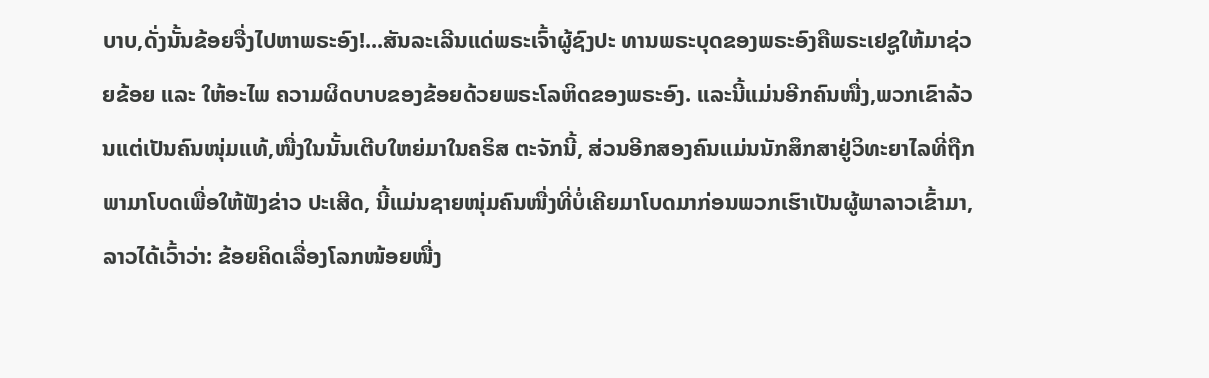ບາບ,ດັ່ງນັ້ນຂ້ອຍຈື່ງໄປຫາພຣະອົງ!...ສັນລະເລີນແດ່ພຣະເຈົ້າຜູ້ຊົງປະ ທານພຣະບຸດຂອງພຣະອົງຄືພຣະເຢຊູໃຫ້ມາຊ່ວຍຂ້ອຍ ແລະ ໃຫ້ອະໄພ ຄວາມຜິດບາບຂອງຂ້ອຍດ້ວຍພຣະໂລຫິດຂອງພຣະອົງ. ແລະນີ້ແມ່ນອີກຄົນໜື່ງ,ພວກເຂົາລ້ວນແຕ່ເປັນຄົນໜຸ່ມແທ້,ໜື່ງໃນນັ້ນເຕີບໃຫຍ່ມາໃນຄຣິສ ຕະຈັກນີ້, ສ່ວນອີກສອງຄົນແມ່ນນັກສຶກສາຢູ່ວິທະຍາໄລທີ່ຖືກພາມາໂບດເພື່ອໃຫ້ຟັງຂ່າວ ປະເສີດ, ນີ້ແມ່ນຊາຍໜຸ່ມຄົນໜື່ງທີ່ບໍ່ເຄີຍມາໂບດມາກ່ອນພວກເຮົາເປັນຜູ້ພາລາວເຂົ້າມາ, ລາວໄດ້ເວົ້າວ່າ: ຂ້ອຍຄິດເລື່ອງໂລກໜ້ອຍໜື່ງ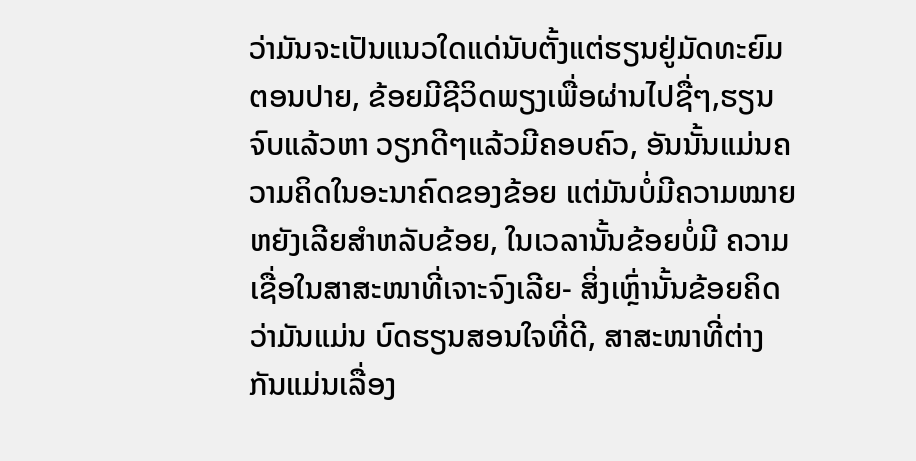ວ່າມັນຈະເປັນແນວໃດແດ່ນັບຕັ້ງແຕ່ຮຽນຢູ່ມັດທະຍົມຕອນປາຍ, ຂ້ອຍມີຊີວິດພຽງເພື່ອຜ່ານໄປຊື່ໆ,ຮຽນຈົບແລ້ວຫາ ວຽກດີໆແລ້ວມີຄອບຄົວ, ອັນນັ້ນແມ່ນຄວາມຄິດໃນອະນາຄົດຂອງຂ້ອຍ ແຕ່ມັນບໍ່ມີຄວາມໝາຍຫຍັງເລີຍສໍາຫລັບຂ້ອຍ, ໃນເວລານັ້ນຂ້ອຍບໍ່ມີ ຄວາມເຊື່ອໃນສາສະໜາທີ່ເຈາະຈົງເລີຍ- ສິ່ງເຫຼົ່ານັ້ນຂ້ອຍຄິດວ່າມັນແມ່ນ ບົດຮຽນສອນໃຈທີ່ດີ, ສາສະໜາທີ່ຕ່າງກັນແມ່ນເລື່ອງ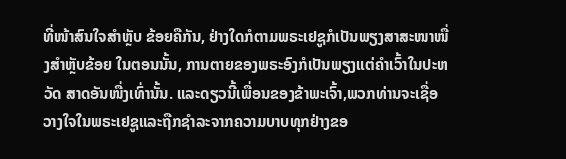ທີ່ໜ້າສົນໃຈສໍາຫຼັບ ຂ້ອຍຄືກັນ, ຢ່າງໃດກໍຕາມພຣະເຢຊູກໍເປັນພຽງສາສະໜາໜື່ງສໍາຫຼັບຂ້ອຍ ໃນຕອນນັ້ນ, ການຕາຍຂອງພຣະອົງກໍເປັນພຽງແຕ່ຄໍາເວົ້າໃນປະຫວັດ ສາດອັນໜື່ງເທົ່ານັ້ນ. ແລະດຽວນີ້ເພື່ອນຂອງຂ້າພະເຈົ້າ,ພວກທ່ານຈະເຊື່ອວາງໃຈໃນພຣະເຢຊູແລະຖືກຊໍາລະຈາກຄວາມບາບທຸກຢ່າງຂອ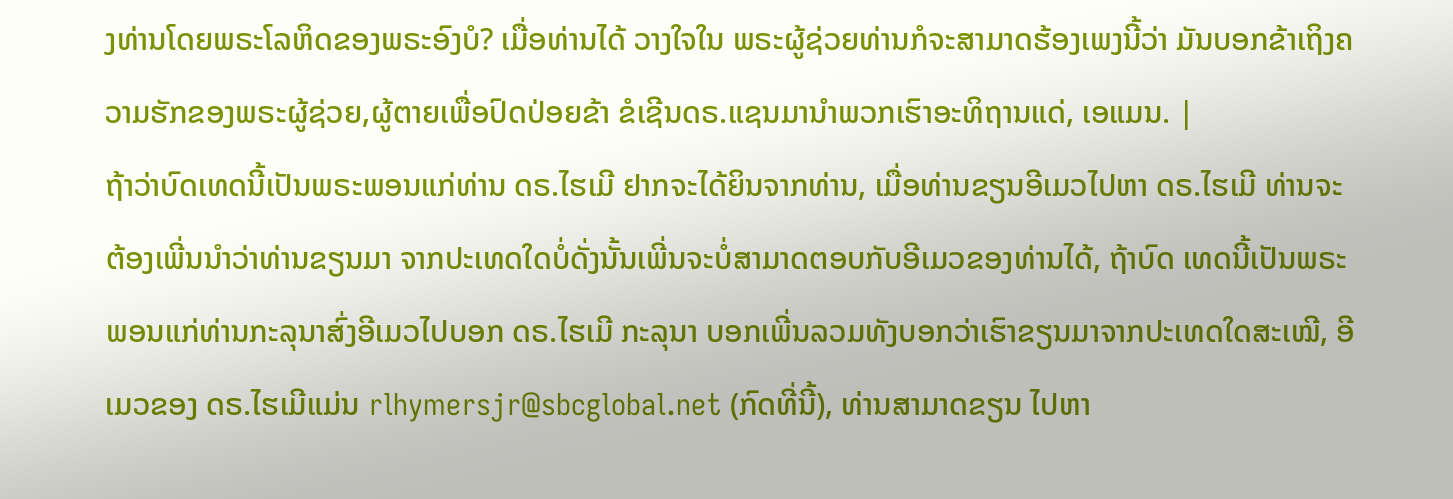ງທ່ານໂດຍພຣະໂລຫິດຂອງພຣະອົງບໍ? ເມື່ອທ່ານໄດ້ ວາງໃຈໃນ ພຣະຜູ້ຊ່ວຍທ່ານກໍຈະສາມາດຮ້ອງເພງນີ້ວ່າ ມັນບອກຂ້າເຖິງຄວາມຮັກຂອງພຣະຜູ້ຊ່ວຍ,ຜູ້ຕາຍເພື່ອປົດປ່ອຍຂ້າ ຂໍເຊີນດຣ.ແຊນມານໍາພວກເຮົາອະທິຖານແດ່, ເອແມນ. |
ຖ້າວ່າບົດເທດນີ້ເປັນພຣະພອນແກ່ທ່ານ ດຣ.ໄຮເມີ ຢາກຈະໄດ້ຍິນຈາກທ່ານ, ເມື່ອທ່ານຂຽນອີເມວໄປຫາ ດຣ.ໄຮເມີ ທ່ານຈະຕ້ອງເພີ່ນນໍາວ່າທ່ານຂຽນມາ ຈາກປະເທດໃດບໍ່ດັ່ງນັ້ນເພີ່ນຈະບໍ່ສາມາດຕອບກັບອີເມວຂອງທ່ານໄດ້, ຖ້າບົດ ເທດນີ້ເປັນພຣະພອນແກ່ທ່ານກະລຸນາສົ່ງອີເມວໄປບອກ ດຣ.ໄຮເມີ ກະລຸນາ ບອກເພີ່ນລວມທັງບອກວ່າເຮົາຂຽນມາຈາກປະເທດໃດສະເໝີ, ອີເມວຂອງ ດຣ.ໄຮເມີແມ່ນ rlhymersjr@sbcglobal.net (ກົດທີ່ນີ້), ທ່ານສາມາດຂຽນ ໄປຫາ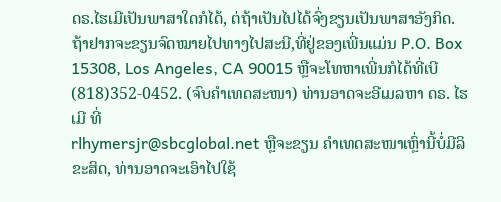ດຣ.ໄຮເມີເປັນພາສາໃດກໍໄດ້, ຕ່ຖ້າເປັນໄປໄດ້ຈົ່ງຂຽນເປັນພາສາອັງກິດ. ຖ້າຢາກຈະຂຽນຈົດໝາຍໄປທາງໄປສະນີ,ທີ່ຢູ່ຂອງເພີ່ນແມ່ນ P.O. Box 15308, Los Angeles, CA 90015 ຫຼືຈະໂທຫາເພີ່ນກໍໄດ້ທີ່ເບີ (818)352-0452. (ຈົບຄຳເທດສະໜາ) ທ່ານອາດຈະອີເມລຫາ ດຣ. ໄຮເມີ ທີ່
rlhymersjr@sbcglobal.net ຫຼືຈະຂຽນ ຄໍາເທດສະໜາເຫຼົ່ານີ້ບໍ່ມີລິຂະສິດ, ທ່ານອາດຈະເອົາໄປໃຊ້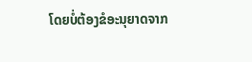ໂດຍບໍ່ຕ້ອງຂໍອະນຸຍາດຈາກ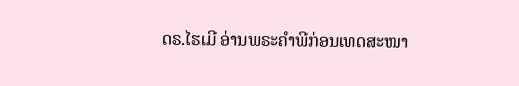ດຣ.ໄຮເມີ ອ່ານພຣະຄໍາພີກ່ອນເທດສະໜາ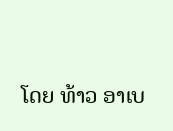ໂດຍ ທ້າວ ອາເບ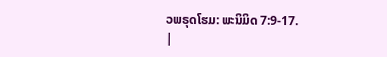ວພຣຸດໂຮມ: ພະນິມິດ 7:9-17.
|